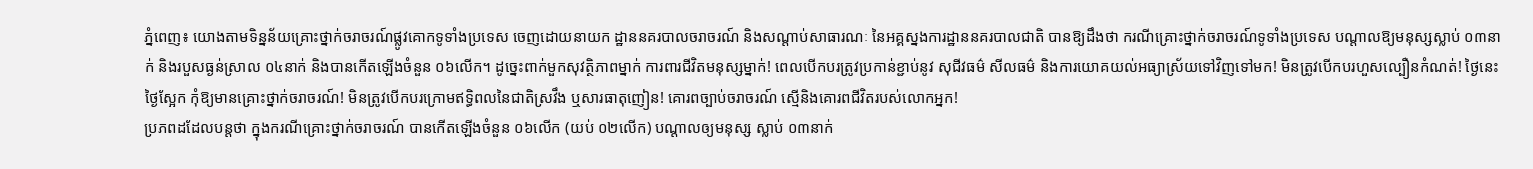ភ្នំពេញ៖ យោងតាមទិន្នន័យគ្រោះថ្នាក់ចរាចរណ៍ផ្លូវគោកទូទាំងប្រទេស ចេញដោយនាយក ដ្ឋាននគរបាលចរាចរណ៍ និងសណ្តាប់សាធារណៈ នៃអគ្គស្នងការដ្ឋាននគរបាលជាតិ បានឱ្យដឹងថា ករណីគ្រោះថ្នាក់ចរាចរណ៍ទូទាំងប្រទេស បណ្តាលឱ្យមនុស្សស្លាប់ ០៣នាក់ និងរបួសធ្ងន់ស្រាល ០៤នាក់ និងបានកើតឡើងចំនួន ០៦លើក។ ដូច្នេះពាក់មួកសុវត្ថិភាពម្នាក់ ការពារជីវិតមនុស្សម្នាក់! ពេលបើកបរត្រូវប្រកាន់ខ្ជាប់នូវ សុជីវធម៌ សីលធម៌ និងការយោគយល់អធ្យាស្រ័យទៅវិញទៅមក! មិនត្រូវបើកបរហួសល្បឿនកំណត់! ថ្ងៃនេះ ថ្ងៃស្អែក កុំឱ្យមានគ្រោះថ្នាក់ចរាចរណ៍! មិនត្រូវបើកបរក្រោមឥទ្ធិពលនៃជាតិស្រវឹង ឬសារធាតុញៀន! គោរពច្បាប់ចរាចរណ៍ ស្មេីនិងគោរពជីវិតរបស់លោកអ្នក!
ប្រភពដដែលបន្តថា ក្នុងករណីគ្រោះថ្នាក់ចរាចរណ៍ បានកើតឡើងចំនួន ០៦លើក (យប់ ០២លើក) បណ្តាលឲ្យមនុស្ស ស្លាប់ ០៣នាក់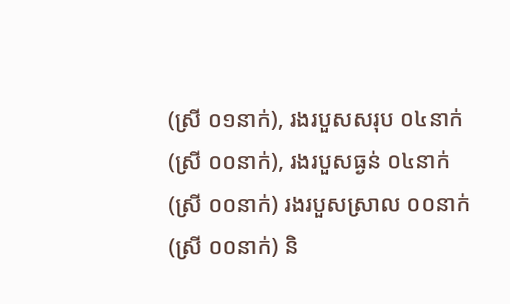(ស្រី ០១នាក់), រងរបួសសរុប ០៤នាក់ (ស្រី ០០នាក់), រងរបួសធ្ងន់ ០៤នាក់ (ស្រី ០០នាក់) រងរបួសស្រាល ០០នាក់ (ស្រី ០០នាក់) និ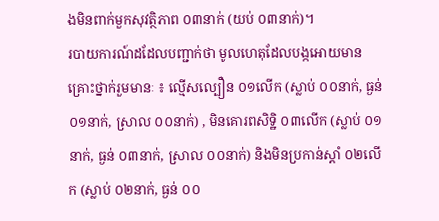ងមិនពាក់មួកសុវត្ថិភាព ០៣នាក់ (យប់ ០៣នាក់)។
របាយការណ៍ដដែលបញ្ជាក់ថា មូលហេតុដែលបង្កអោយមានគ្រោះថ្នាក់រួមមានៈ ៖ ល្មើសល្បឿន ០១លើក (ស្លាប់ ០០នាក់, ធ្ងន់ ០១នាក់, ស្រាល ០០នាក់) , មិនគោរពសិទិ្ឋ ០៣លើក (ស្លាប់ ០១នាក់, ធ្ងន់ ០៣នាក់, ស្រាល ០០នាក់) និងមិនប្រកាន់ស្តាំ ០២លើក (ស្លាប់ ០២នាក់, ធ្ងន់ ០០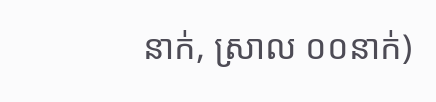នាក់, ស្រាល ០០នាក់)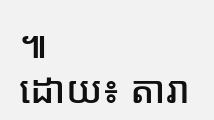៕
ដោយ៖ តារា